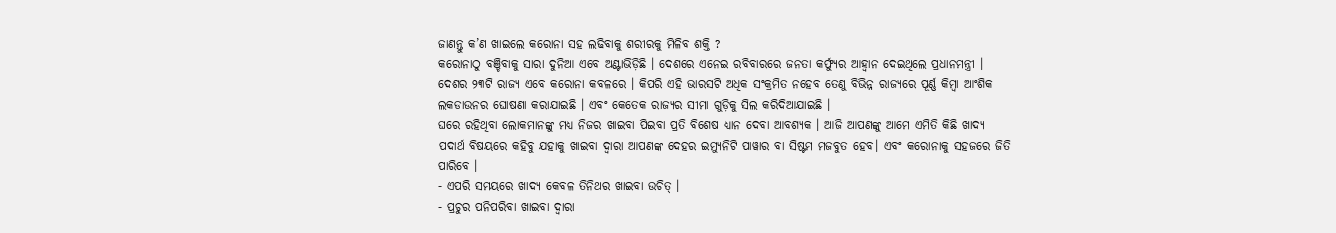ଜାଣନ୍ତୁ କ’ଣ ଖାଇଲେ କରୋନା ସହ ଲଢିବାକୁ ଶରୀରକୁ ମିଳିବ ଶକ୍ତି ?
କରୋନାଠୁ ବଞ୍ଚିବାକୁ ସାରା ଦୁନିଆ ଏବେ ଅଣ୍ଟାଭିଡ଼ିଛି । ଦେଶରେ ଏନେଇ ରବିବାରରେ ଜନତା କର୍ଫ୍ୟୁର ଆହ୍ୱାନ ଦେଇଥିଲେ ପ୍ରଧାନମନ୍ତ୍ରୀ । ଦେଶର ୨୩ଟି ରାଜ୍ୟ ଏବେ କରୋନା କବଳରେ । କିପରି ଏହି ଭାରସଟି ଅଧିକ ସଂକ୍ରମିତ ନହେବ ତେଣୁ ବିଭିନ୍ନ ରାଜ୍ୟରେ ପୂର୍ଣ୍ଣ କିମ୍ବା ଆଂଶିକ ଲକଡାଉନର ଘୋଷଣା କରାଯାଇଛି । ଏବଂ କେତେକ ରାଜ୍ୟର ସୀମା ଗୁଡ଼ିକୁ ସିଲ କରିଦିଆଯାଇଛି ।
ଘରେ ରହିଥିବା ଲୋକମାନଙ୍କୁ ମଧ୍ୟ ନିଜର ଖାଇବା ପିଇବା ପ୍ରତି ବିଶେଷ ଧ୍ୟାନ ଦେବା ଆବଶ୍ୟକ । ଆଜି ଆପଣଙ୍କୁ ଆମେ ଏମିତି କିଛି ଖାଦ୍ୟ ପଦାର୍ଥ ବିଷୟରେ କହିବୁ ଯହାକୁ ଖାଇବା ଦ୍ୱାରା ଆପଣଙ୍କ ଦେହର ଇମ୍ୟୁନିଟି ପାୱାର ବା ସିଷ୍ଟମ ମଜବୁତ ହେବ। ଏବଂ କରୋନାକୁ ସହଜରେ ଜିତି ପାରିବେ ।
- ଏପରି ସମୟରେ ଖାଦ୍ୟ କେବଳ ତିନିଥର ଖାଇବା ଉଚିତ୍ ।
- ପ୍ରଚୁର ପନିପରିବା ଖାଇବା ଦ୍ୱାରା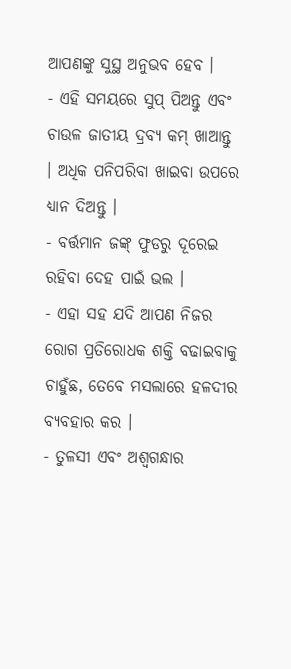ଆପଣଙ୍କୁ ସୁସ୍ଥ ଅନୁଭବ ହେବ ।
- ଏହି ସମୟରେ ସୁପ୍ ପିଅନ୍ତୁ ଏବଂ ଚାଉଳ ଜାତୀୟ ଦ୍ରବ୍ୟ କମ୍ ଖାଆନ୍ତୁ । ଅଧିକ ପନିପରିବା ଖାଇବା ଉପରେ ଧ୍ୟାନ ଦିଅନ୍ତୁ ।
- ବର୍ତ୍ତମାନ ଜଙ୍କ୍ ଫୁଡରୁ ଦୂରେଇ ରହିବା ଦେହ ପାଇଁ ଭଲ ।
- ଏହା ସହ ଯଦି ଆପଣ ନିଜର ରୋଗ ପ୍ରତିରୋଧକ ଶକ୍ତି ବଢାଇବାକୁ ଚାହୁଁଛ, ତେବେ ମସଲାରେ ହଳଦୀର ବ୍ୟବହାର କର ।
- ତୁଳସୀ ଏବଂ ଅଶ୍ୱଗନ୍ଧାର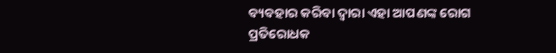ବ୍ୟବହାର କରିବା ଦ୍ୱାରା ଏହା ଆପଣଙ୍କ ରୋଗ ପ୍ରତିରୋଧକ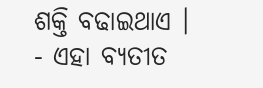ଶକ୍ତି ବଢାଇଥାଏ ।
- ଏହା ବ୍ୟତୀତ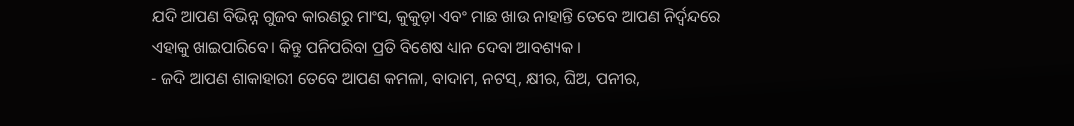ଯଦି ଆପଣ ବିଭିନ୍ନ ଗୁଜବ କାରଣରୁ ମାଂସ, କୁକୁଡ଼ା ଏବଂ ମାଛ ଖାଉ ନାହାନ୍ତି ତେବେ ଆପଣ ନିର୍ଦ୍ୱନ୍ଦରେ ଏହାକୁ ଖାଇପାରିବେ। କିନ୍ତୁ ପନିପରିବା ପ୍ରତି ବିଶେଷ ଧ୍ୟାନ ଦେବା ଆବଶ୍ୟକ ।
- ଜଦି ଆପଣ ଶାକାହାରୀ ତେବେ ଆପଣ କମଳା, ବାଦାମ, ନଟସ୍, କ୍ଷୀର, ଘିଅ, ପନୀର,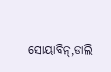ସୋୟାବିନ୍,ଡାଲି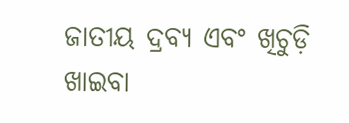ଜାତୀୟ ଦ୍ରବ୍ୟ ଏବଂ ଖିଚୁଡ଼ି ଖାଇବା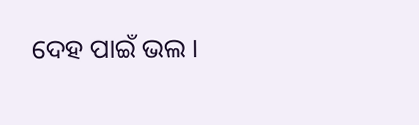ଦେହ ପାଇଁ ଭଲ ।